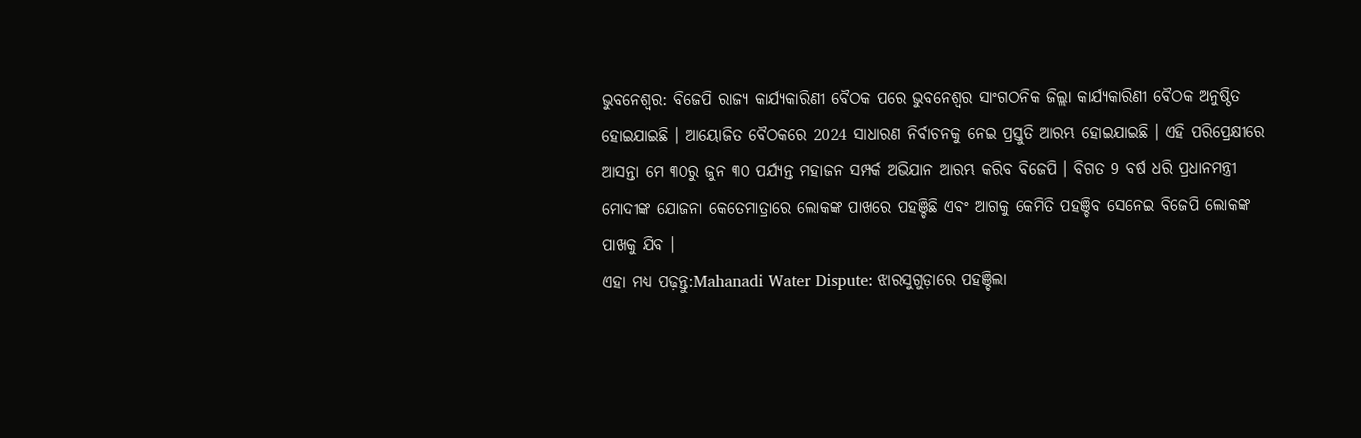ଭୁବନେଶ୍ବର: ବିଜେପି ରାଜ୍ୟ କାର୍ଯ୍ୟକାରିଣୀ ବୈଠକ ପରେ ଭୁବନେଶ୍ୱର ସାଂଗଠନିକ ଜିଲ୍ଲା କାର୍ଯ୍ୟକାରିଣୀ ବୈଠକ ଅନୁଷ୍ଠିତ ହୋଇଯାଇଛି । ଆୟୋଜିତ ବୈଠକରେ 2024 ସାଧାରଣ ନିର୍ବାଚନକୁ ନେଇ ପ୍ରସ୍ତୁତି ଆରମ୍ଭ ହୋଇଯାଇଛି । ଏହି ପରିପ୍ରେକ୍ଷୀରେ ଆସନ୍ତା ମେ ୩୦ରୁ ଜୁନ ୩୦ ପର୍ଯ୍ୟନ୍ତ ମହାଜନ ସମ୍ପର୍କ ଅଭିଯାନ ଆରମ୍ଭ କରିବ ବିଜେପି । ବିଗତ 9 ବର୍ଷ ଧରି ପ୍ରଧାନମନ୍ତ୍ରୀ ମୋଦୀଙ୍କ ଯୋଜନା କେତେମାତ୍ରାରେ ଲୋକଙ୍କ ପାଖରେ ପହଞ୍ଚିଛି ଏବଂ ଆଗକୁ କେମିତି ପହଞ୍ଚିବ ସେନେଇ ବିଜେପି ଲୋକଙ୍କ ପାଖକୁ ଯିବ ।
ଏହା ମଧ୍ୟ ପଢ଼ନ୍ତୁ:Mahanadi Water Dispute: ଝାରସୁଗୁଡ଼ାରେ ପହଞ୍ଚିଲା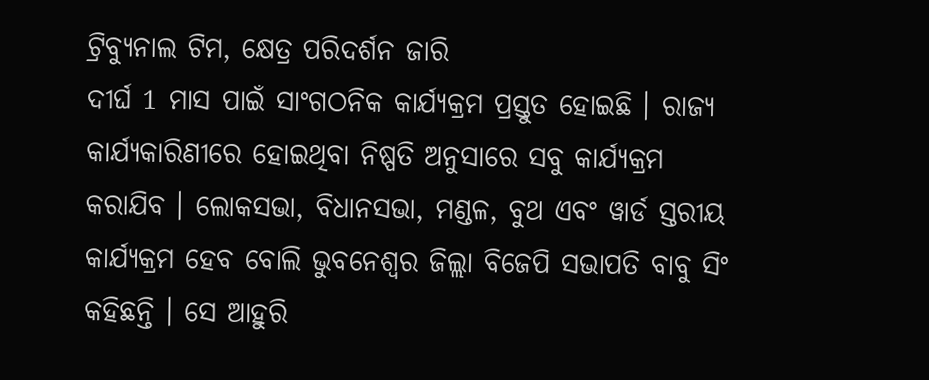ଟ୍ରିବ୍ୟୁନାଲ ଟିମ, କ୍ଷେତ୍ର ପରିଦର୍ଶନ ଜାରି
ଦୀର୍ଘ 1 ମାସ ପାଇଁ ସାଂଗଠନିକ କାର୍ଯ୍ୟକ୍ରମ ପ୍ରସ୍ତୁତ ହୋଇଛି । ରାଜ୍ୟ କାର୍ଯ୍ୟକାରିଣୀରେ ହୋଇଥିବା ନିଷ୍ପତି ଅନୁସାରେ ସବୁ କାର୍ଯ୍ୟକ୍ରମ କରାଯିବ । ଲୋକସଭା, ବିଧାନସଭା, ମଣ୍ଡଳ, ବୁଥ ଏବଂ ୱାର୍ଡ ସ୍ତରୀୟ କାର୍ଯ୍ୟକ୍ରମ ହେବ ବୋଲି ଭୁବନେଶ୍ୱର ଜିଲ୍ଲା ବିଜେପି ସଭାପତି ବାବୁ ସିଂ କହିଛନ୍ତି । ସେ ଆହୁରି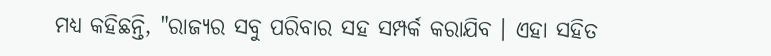ମଧ୍ୟ କହିଛନ୍ତି, "ରାଜ୍ୟର ସବୁ ପରିବାର ସହ ସମ୍ପର୍କ କରାଯିବ । ଏହା ସହିତ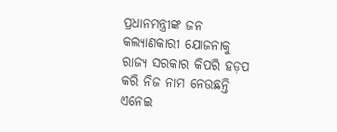ପ୍ରଧାନମନ୍ତ୍ରୀଙ୍କ ଜନ କଲ୍ୟାଣକାରୀ ଯୋଜନାକୁ ରାଜ୍ୟ ସରକାର କିପରି ହଡ଼ପ କରି ନିଜ ନାମ ନେଉଛନ୍ତି ଏନେଇ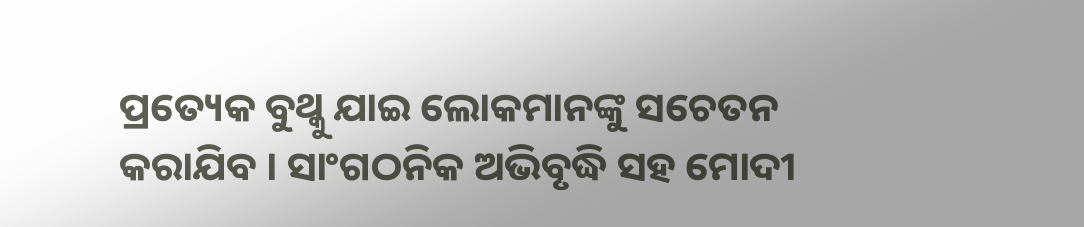ପ୍ରତ୍ୟେକ ବୁଥ୍କୁ ଯାଇ ଲୋକମାନଙ୍କୁ ସଚେତନ କରାଯିବ । ସାଂଗଠନିକ ଅଭିବୃଦ୍ଧି ସହ ମୋଦୀ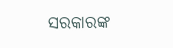ସରକାରଙ୍କ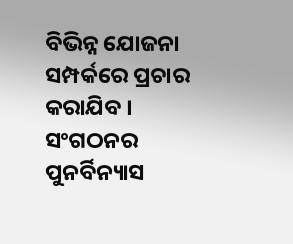ବିଭିନ୍ନ ଯୋଜନା ସମ୍ପର୍କରେ ପ୍ରଚାର କରାଯିବ । ସଂଗଠନର ପୁନର୍ବିନ୍ୟାସ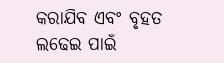କରାଯିବ ଏବଂ ବୃହତ ଲଢେଇ ପାଇଁ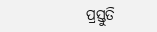ପ୍ରସ୍ତୁତି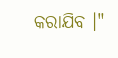କରାଯିବ ।"